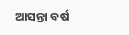ଆସନ୍ତା ବର୍ଷ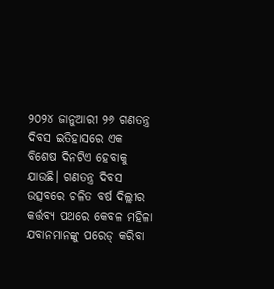୨୦୨୪ ଜାନୁଆରୀ ୨୬ ଗଣତନ୍ତ୍ର ଦିବସ ଇତିହାସରେ ଏକ ବିଶେଷ ଦିନଟିଏ ହେବାକୁ ଯାଉଛି। ଗଣତନ୍ତ୍ର ଦିବସ ଉତ୍ସବରେ ଚଳିତ ବର୍ଷ ଦିଲ୍ଲୀର କର୍ତ୍ତବ୍ୟ ପଥରେ କେବଳ ମହିଳା ଯବାନମାନଙ୍କୁ ପରେଡ୍ କରିବା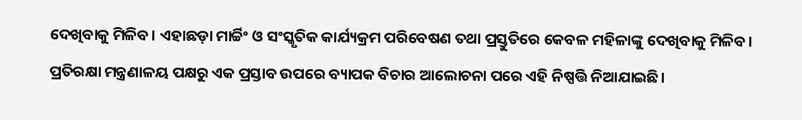ଦେଖିବାକୁ ମିଳିବ। ଏହାଛଡ଼ା ମାର୍ଚ୍ଚିଂ ଓ ସଂସ୍କୃତିକ କାର୍ଯ୍ୟକ୍ରମ ପରିବେଷଣ ତଥା ପ୍ରସ୍ତୁତିରେ କେବଳ ମହିଳାଙ୍କୁ ଦେଖିବାକୁ ମିଳିବ। ପ୍ରତିରକ୍ଷା ମନ୍ତ୍ରଣାଳୟ ପକ୍ଷରୁ ଏକ ପ୍ରସ୍ତାବ ଉପରେ ବ୍ୟାପକ ବିଚାର ଆଲୋଚନା ପରେ ଏହି ନିଷ୍ପତ୍ତି ନିଆଯାଇଛି।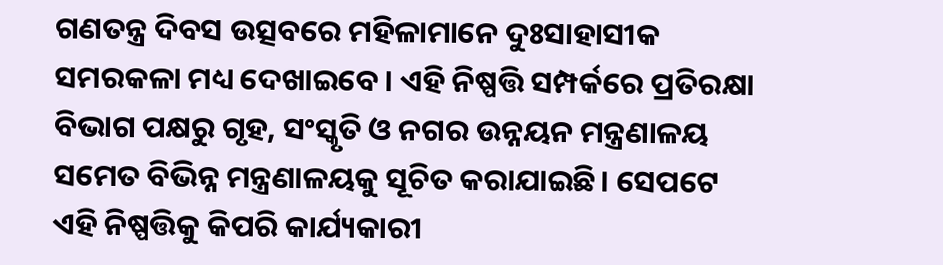ଗଣତନ୍ତ୍ର ଦିବସ ଉତ୍ସବରେ ମହିଳାମାନେ ଦୁଃସାହାସୀକ ସମରକଳା ମଧ୍ୟ ଦେଖାଇବେ। ଏହି ନିଷ୍ପତ୍ତି ସମ୍ପର୍କରେ ପ୍ରତିରକ୍ଷା ବିଭାଗ ପକ୍ଷରୁ ଗୃହ, ସଂସ୍କୃତି ଓ ନଗର ଉନ୍ନୟନ ମନ୍ତ୍ରଣାଳୟ ସମେତ ବିଭିନ୍ନ ମନ୍ତ୍ରଣାଳୟକୁ ସୂଚିତ କରାଯାଇଛି। ସେପଟେ ଏହି ନିଷ୍ପତ୍ତିକୁ କିପରି କାର୍ଯ୍ୟକାରୀ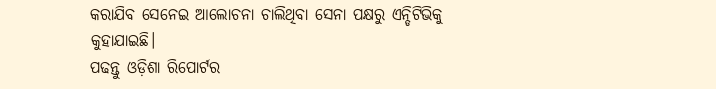କରାଯିବ ସେନେଇ ଆଲୋଚନା ଚାଲିଥିବା ସେନା ପକ୍ଷରୁ ଏନ୍ଡିଟିଭିକୁ କୁହାଯାଇଛି।
ପଢନ୍ତୁ ଓଡ଼ିଶା ରିପୋର୍ଟର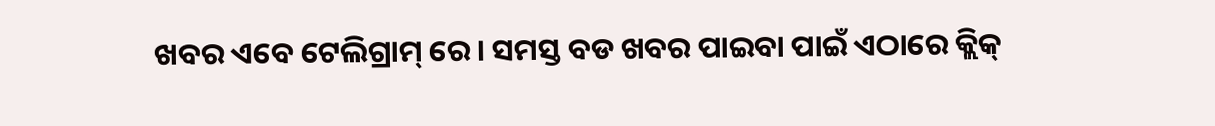ଖବର ଏବେ ଟେଲିଗ୍ରାମ୍ ରେ। ସମସ୍ତ ବଡ ଖବର ପାଇବା ପାଇଁ ଏଠାରେ କ୍ଲିକ୍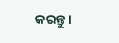କରନ୍ତୁ।